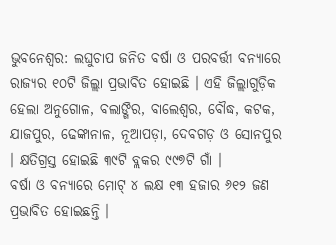ଭୁବନେଶ୍ୱର: ଲଘୁଚାପ ଜନିତ ବର୍ଷା ଓ ପରବର୍ତ୍ତୀ ବନ୍ୟାରେ ରାଜ୍ୟର ୧୦ଟି ଜିଲ୍ଲା ପ୍ରଭାବିତ ହୋଇଛି । ଏହି ଜିଲ୍ଲାଗୁଡ଼ିକ ହେଲା ଅନୁଗୋଳ, ବଲାଙ୍ଗିର, ବାଲେଶ୍ୱର, ବୌଦ୍ଧ, କଟକ, ଯାଜପୁର, ଢେଙ୍କାନାଳ, ନୂଆପଡ଼ା, ଦେବଗଡ଼ ଓ ସୋନପୁର । କ୍ଷତିଗ୍ରସ୍ତ ହୋଇଛି ୩୯ଟି ବ୍ଲକର ୯୯୭ଟି ଗାଁ ।
ବର୍ଷା ଓ ବନ୍ୟାରେ ମୋଟ୍ ୪ ଲକ୍ଷ ୧୩ ହଜାର ୬୧୨ ଜଣ ପ୍ରଭାବିତ ହୋଇଛନ୍ତି ।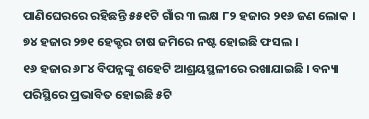ପାଣିଘେରରେ ରହିଛନ୍ତି ୫୫୧ଟି ଗାଁର ୩ ଲକ୍ଷ ୮୨ ହଜାର ୨୧୬ ଜଣ ଲୋକ । ୭୪ ହଜାର ୨୭୧ ହେକ୍ଟର ଚାଷ ଜମିରେ ନଷ୍ଟ ହୋଇଛି ଫସଲ ।
୧୬ ହଜାର ୬୮୪ ବିପନ୍ନଙ୍କୁ ଶହେଟି ଆଶ୍ରୟସ୍ଥଳୀରେ ରଖାଯାଇଛି । ବନ୍ୟା ପରିସ୍ଥିରେ ପ୍ରଭାବିତ ହୋଇଛି ୫ଟି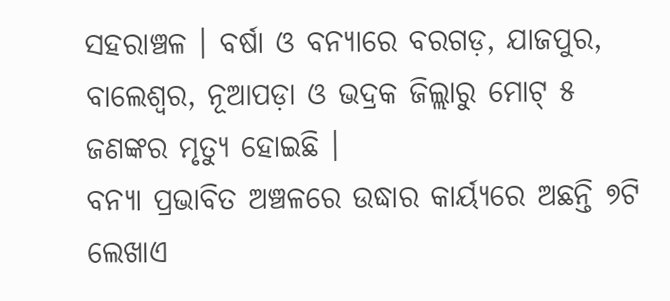ସହରାଞ୍ଚଳ । ବର୍ଷା ଓ ବନ୍ୟାରେ ବରଗଡ଼, ଯାଜପୁର, ବାଲେଶ୍ୱର, ନୂଆପଡ଼ା ଓ ଭଦ୍ରକ ଜିଲ୍ଲାରୁ ମୋଟ୍ ୫ ଜଣଙ୍କର ମୃତ୍ୟୁ ହୋଇଛି ।
ବନ୍ୟା ପ୍ରଭାବିତ ଅଞ୍ଚଳରେ ଉଦ୍ଧାର କାର୍ୟ୍ୟରେ ଅଛନ୍ତି ୭ଟି ଲେଖାଏ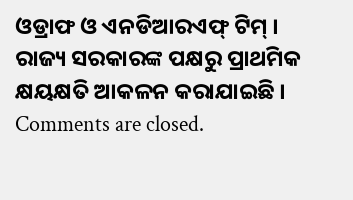ଓଡ୍ରାଫ ଓ ଏନଡିଆରଏଫ୍ ଟିମ୍ । ରାଜ୍ୟ ସରକାରଙ୍କ ପକ୍ଷରୁ ପ୍ରାଥମିକ କ୍ଷୟକ୍ଷତି ଆକଳନ କରାଯାଇଛି ।
Comments are closed.